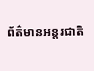ព័ត៌មានអន្តរជាតិ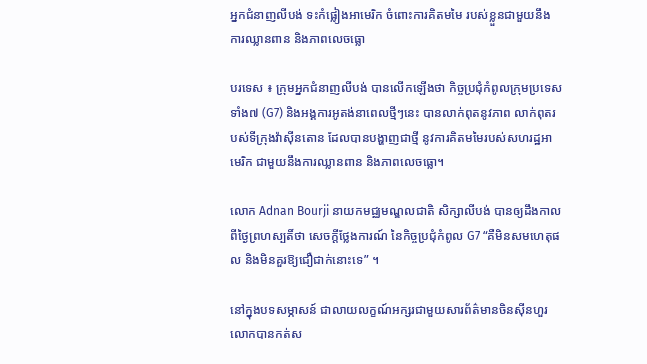អ្នកជំនាញលីបង់ ទះកំផ្លៀងអាមេរិក ចំពោះការគិតមមៃ របស់ខ្លួនជាមួយនឹង ការឈ្លានពាន និងភាពលេចធ្លោ

បរទេស ៖ ក្រុមអ្នកជំនាញលីបង់ បានលើកឡើងថា កិច្ចប្រជុំកំពូលក្រុមប្រទេស ទាំង៧ (G7) និងអង្គការអូតង់នាពេលថ្មីៗនេះ បានលាក់ពុតនូវភាព លាក់ពុតរបស់ទីក្រុងវ៉ាស៊ីនតោន ដែលបានបង្ហាញជាថ្មី នូវការគិតមមៃរបស់សហរដ្ឋអាមេរិក ជាមួយនឹងការឈ្លានពាន និងភាពលេចធ្លោ។

លោក Adnan Bourji នាយកមជ្ឈមណ្ឌលជាតិ សិក្សាលីបង់ បានឲ្យដឹងកាលពីថ្ងៃព្រហស្បតិ៍ថា សេចក្តីថ្លែងការណ៍ នៃកិច្ចប្រជុំកំពូល G7 “គឺមិនសមហេតុផល និងមិនគួរឱ្យជឿជាក់នោះទេ” ។

នៅក្នុងបទសម្ភាសន៍ ជាលាយលក្ខណ៍អក្សរជាមួយសារព័ត៌មានចិនស៊ីនហួរ លោកបានកត់ស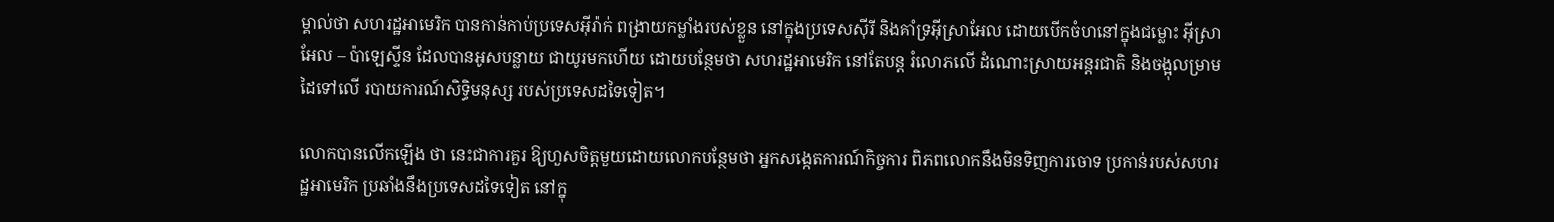ម្គាល់ថា សហរដ្ឋអាមេរិក បានកាន់កាប់ប្រទេសអ៊ីរ៉ាក់ ពង្រាយកម្លាំងរបស់ខ្លួន នៅក្នុងប្រទេសស៊ីរី និងគាំទ្រអ៊ីស្រាអែល ដោយបើកចំហនៅក្នុងជម្លោះ អ៊ីស្រាអែល – ប៉ាឡេស្ទីន ដែលបានអូសបន្លាយ ជាយូរមកហើយ ដោយបន្ថែមថា សហរដ្ឋអាមេរិក នៅតែបន្ត រំលោភលើ ដំណោះស្រាយអន្តរជាតិ និងចង្អុលម្រាមដៃទៅលើ របាយការណ៍សិទ្ធិមនុស្ស របស់ប្រទេសដទៃទៀត។

លោកបានលើកឡើង ថា នេះជាការគួរ ឱ្យហួសចិត្តមួយដោយលោកបន្ថែមថា អ្នកសង្កេតការណ៍កិច្ចការ ពិភពលោកនឹងមិនទិញការចោទ ប្រកាន់របស់សហរដ្ឋអាមេរិក ប្រឆាំងនឹងប្រទេសដទៃទៀត នៅក្នុ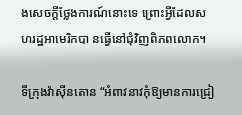ងសេចក្តីថ្លែងការណ៍នោះទេ ព្រោះអ្វីដែលសហរដ្ឋអាមេរិកបា នធ្វើនៅជុំវិញពិភពលោក។

ទីក្រុងវ៉ាស៊ីនតោន “អំពាវនាវកុំឱ្យមានការជ្រៀ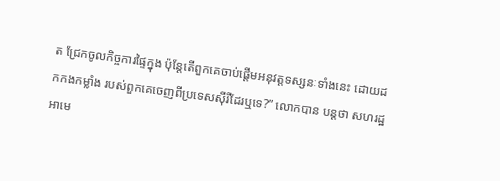ត ជ្រែកចូលកិច្ចការផ្ទៃក្នុង ប៉ុន្តែតើពួកគេចាប់ផ្តើមអនុវត្តទស្សនៈទាំងនេះ ដោយដកកងកម្លាំង របស់ពួកគេចេញពីប្រទេសស៊ីរីដែរឬទេ?” លោកបាន បន្ដថា សហរដ្ឋអាមេ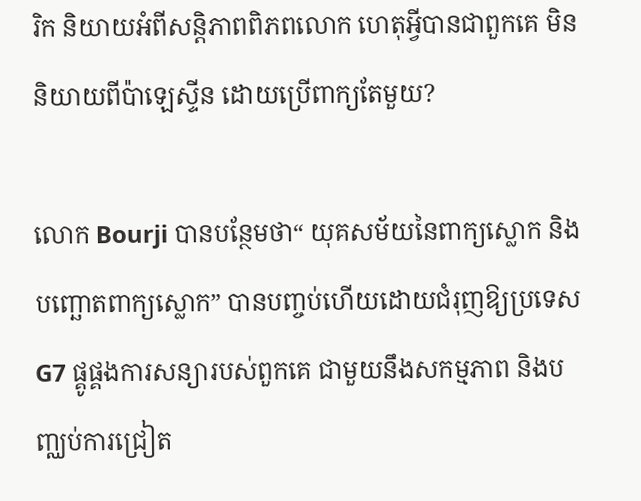រិក និយាយអំពីសន្តិភាពពិភពលោក ហេតុអ្វីបានជាពួកគេ មិននិយាយពីប៉ាឡេស្ទីន ដោយប្រើពាក្យតែមួយ?

លោក Bourji បានបន្ថែមថា“ យុគសម័យនៃពាក្យស្លោក និងបញ្ឆោតពាក្យស្លោក” បានបញ្ចប់ហើយដោយជំរុញឱ្យប្រទេស G7 ផ្គូផ្គងការសន្យារបស់ពួកគេ ជាមួយនឹងសកម្មភាព និងបញ្ឈប់ការជ្រៀត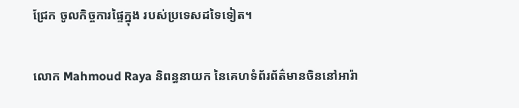ជ្រែក ចូលកិច្ចការផ្ទៃក្នុង របស់ប្រទេសដទៃទៀត។

លោក Mahmoud Raya និពន្ធនាយក នៃគេហទំព័រព័ត៌មានចិននៅអារ៉ា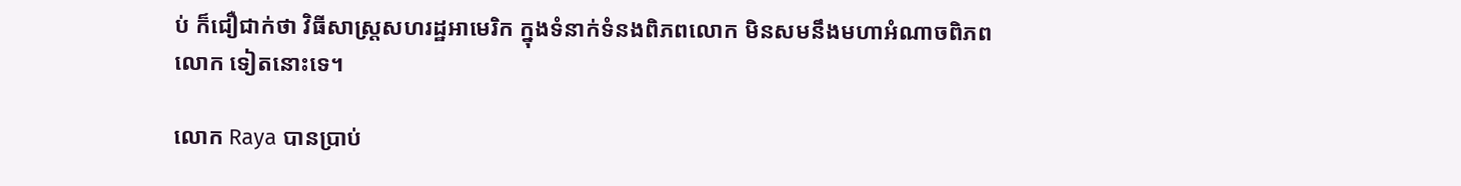ប់ ក៏ជឿជាក់ថា វិធីសាស្រ្តសហរដ្ឋអាមេរិក ក្នុងទំនាក់ទំនងពិភពលោក មិនសមនឹងមហាអំណាចពិភពលោក ទៀតនោះទេ។

លោក Raya បានប្រាប់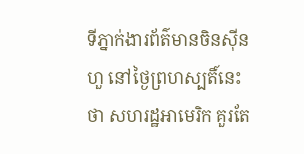ទីភ្នាក់ងារព័ត៌មានចិនស៊ីនហួ នៅថ្ងៃព្រហស្បតិ៍នេះថា សហរដ្ឋអាមេរិក គួរតែ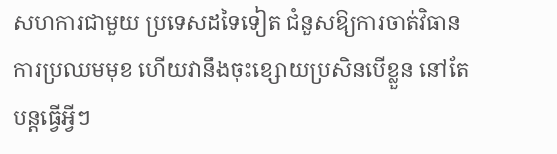សហការជាមួយ ប្រទេសដទៃទៀត ជំនួសឱ្យការចាត់វិធានការប្រឈមមុខ ហើយវានឹងចុះខ្សោយប្រសិនបើខ្លួន នៅតែបន្តធ្វើអ្វីៗ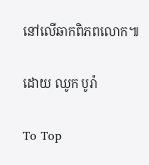នៅលើឆាកពិភពលោក៕

ដោយ ឈូក បូរ៉ា

To Top